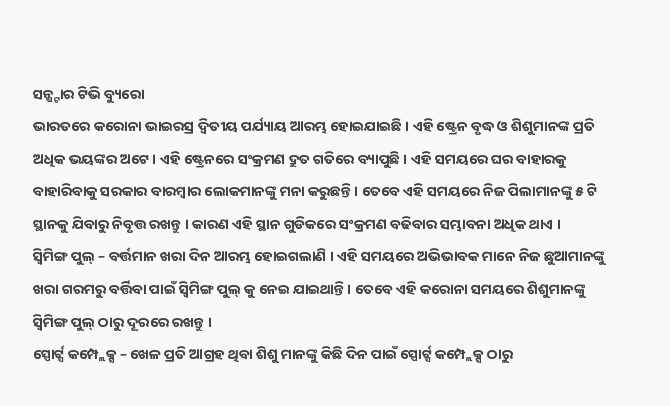ସନ୍ଷ୍ଟାର ଟିଭି ବ୍ୟୁରୋ
ଭାରତରେ କରୋନା ଭାଇରସ୍ର ଦ୍ଵିତୀୟ ପର୍ଯ୍ୟାୟ ଆରମ୍ଭ ହୋଇଯାଇଛି । ଏହି ଷ୍ଟ୍ରେନ ବୃଦ୍ଧ ଓ ଶିଶୁମାନଙ୍କ ପ୍ରତି ଅଧିକ ଭୟଙ୍କର ଅଟେ । ଏହି ଷ୍ଟ୍ରେନରେ ସଂକ୍ରମଣ ଦ୍ରୁତ ଗତିରେ ବ୍ୟାପୁଛି । ଏହି ସମୟରେ ଘର ବାହାରକୁ ବାହାରିବାକୁ ସରକାର ବାରମ୍ଵାର ଲୋକମାନଙ୍କୁ ମନା କରୁଛନ୍ତି । ତେବେ ଏହି ସମୟରେ ନିଜ ପିଲାମାନଙ୍କୁ ୫ ଟି ସ୍ଥାନକୁ ଯିବାରୁ ନିବୃତ୍ତ ରଖନ୍ତୁ । କାରଣ ଏହି ସ୍ଥାନ ଗୁଡିକରେ ସଂକ୍ରମଣ ବଢିବାର ସମ୍ଭାବନା ଅଧିକ ଥାଏ ।
ସ୍ଵିମିଙ୍ଗ ପୁଲ୍ – ବର୍ତ୍ତମାନ ଖରା ଦିନ ଆରମ୍ଭ ହୋଇଗଲାଣି । ଏହି ସମୟରେ ଅଭିଭାବକ ମାନେ ନିଜ ଛୁଆମାନଙ୍କୁ ଖରା ଗରମରୁ ବର୍ତ୍ତିବା ପାଇଁ ସ୍ଵିମିଙ୍ଗ ପୁଲ୍ କୁ ନେଇ ଯାଇଥାନ୍ତି । ତେବେ ଏହି କରୋନା ସମୟରେ ଶିଶୁମାନଙ୍କୁ ସ୍ଵିମିଙ୍ଗ ପୁଲ୍ ଠାରୁ ଦୂରରେ ରଖନ୍ତୁ ।
ସ୍ପୋର୍ଟ୍ସ କମ୍ପ୍ଲେକ୍ସ – ଖେଳ ପ୍ରତି ଆଗ୍ରହ ଥିବା ଶିଶୁ ମାନଙ୍କୁ କିଛି ଦିନ ପାଇଁ ସ୍ପୋର୍ଟ୍ସ କମ୍ପ୍ଲେକ୍ସ ଠାରୁ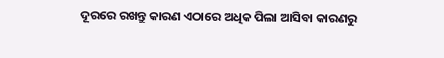ଦୂରରେ ରଖନ୍ତୁ କାରଣ ଏଠାରେ ଅଧିକ ପିଲା ଆସିବା କାରଣରୁ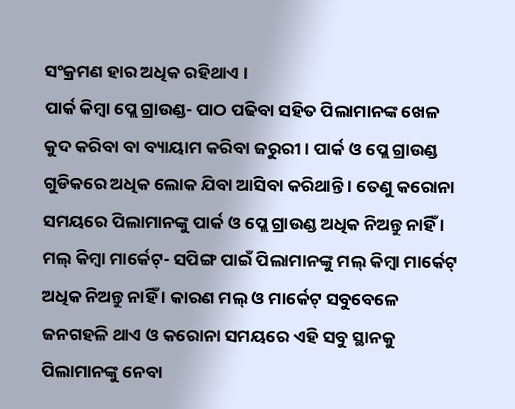ସଂକ୍ରମଣ ହାର ଅଧିକ ରହିଥାଏ ।
ପାର୍କ କିମ୍ଵା ପ୍ଲେ ଗ୍ରାଉଣ୍ଡ- ପାଠ ପଢିବା ସହିତ ପିଲାମାନଙ୍କ ଖେଳ କୁଦ କରିବା ବା ବ୍ୟାୟାମ କରିବା ଜରୁରୀ । ପାର୍କ ଓ ପ୍ଲେ ଗ୍ରାଉଣ୍ଡ ଗୁଡିକରେ ଅଧିକ ଲୋକ ଯିବା ଆସିବା କରିଥାନ୍ତି । ତେଣୁ କରୋନା ସମୟରେ ପିଲାମାନଙ୍କୁ ପାର୍କ ଓ ପ୍ଲେ ଗ୍ରାଉଣ୍ଡ ଅଧିକ ନିଅନ୍ତୁ ନାହିଁ ।
ମଲ୍ କିମ୍ଵା ମାର୍କେଟ୍- ସପିଙ୍ଗ ପାଇଁ ପିଲାମାନଙ୍କୁ ମଲ୍ କିମ୍ଵା ମାର୍କେଟ୍ ଅଧିକ ନିଅନ୍ତୁ ନାହିଁ । କାରଣ ମଲ୍ ଓ ମାର୍କେଟ୍ ସବୁବେଳେ ଜନଗହଳି ଥାଏ ଓ କରୋନା ସମୟରେ ଏହି ସବୁ ସ୍ଥାନକୁ ପିଲାମାନଙ୍କୁ ନେବା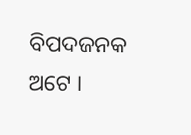ବିପଦଜନକ ଅଟେ ।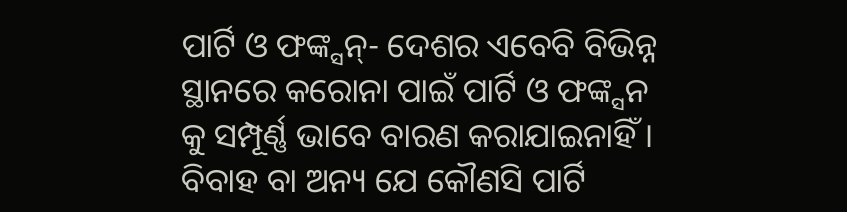ପାର୍ଟି ଓ ଫଙ୍କ୍ସନ୍- ଦେଶର ଏବେବି ବିଭିନ୍ନ ସ୍ଥାନରେ କରୋନା ପାଇଁ ପାର୍ଟି ଓ ଫଙ୍କ୍ସନ କୁ ସମ୍ପୂର୍ଣ୍ଣ ଭାବେ ବାରଣ କରାଯାଇନାହିଁ । ବିବାହ ବା ଅନ୍ୟ ଯେ କୌଣସି ପାର୍ଟି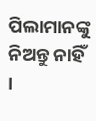ପିଲାମାନଙ୍କୁ ନିଅନ୍ତୁ ନାହିଁ ।